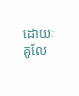ដោយៈ គូលែ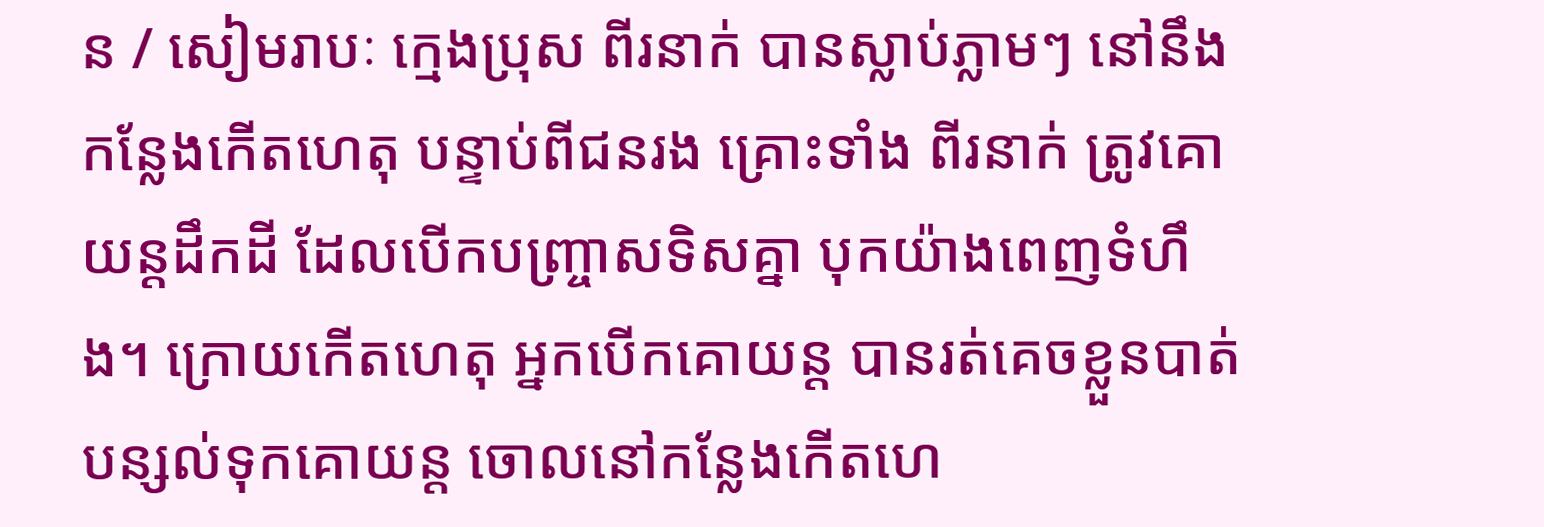ន / សៀមរាបៈ ក្មេងប្រុស ពីរនាក់ បានស្លាប់ភ្លាមៗ នៅនឹងកន្លែងកើតហេតុ បន្ទាប់ពីជនរង គ្រោះទាំង ពីរនាក់ ត្រូវគោយន្តដឹកដី ដែលបើកបញ្ច្រាសទិសគ្នា បុកយ៉ាងពេញទំហឹង។ ក្រោយកើតហេតុ អ្នកបើកគោយន្ត បានរត់គេចខ្លួនបាត់ បន្សល់ទុកគោយន្ត ចោលនៅកន្លែងកើតហេ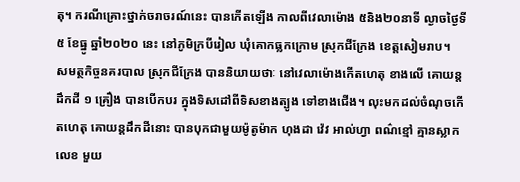តុ។ ករណីគ្រោះថ្នាក់ចរាចរណ៍នេះ បានកើតឡើង កាលពីវេលាម៉ោង ៥និង២០នាទី ល្ងាចថ្ងៃទី៥ ខែធ្នូ ឆ្នាំ២០២០ នេះ នៅភូមិក្របីរៀល ឃុំគោកធ្លកក្រោម ស្រុកជីក្រែង ខេត្តសៀមរាប។
សមត្ថកិច្ចនគរបាល ស្រុកជីក្រែង បាននិយាយថាៈ នៅវេលាម៉ោងកើតហេតុ ខាងលើ គោយន្តដឹកដី ១ គ្រឿង បានបើកបរ ក្នុងទិសដៅពីទិសខាងត្បូង ទៅខាងជើង។ លុះមកដល់ចំណុចកើតហេតុ គោយន្តដឹកដីនោះ បានបុកជាមួយម៉ូតូម៉ាក ហុងដា វ៉េវ អាល់ហ្វា ពណ៌ខ្មៅ គ្មានស្លាកលេខ មួយ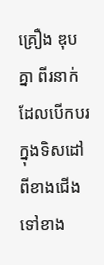គ្រឿង ឌុបគ្នា ពីរនាក់ ដែលបើកបរ ក្នុងទិសដៅពីខាងជើង ទៅខាង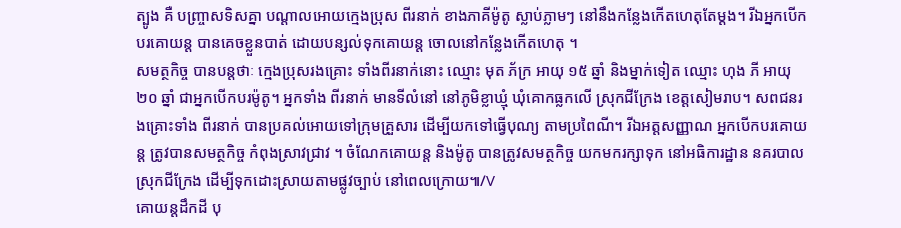ត្បូង គឺ បញ្ច្រាសទិសគ្នា បណ្តាលអោយក្មេងប្រុស ពីរនាក់ ខាងភាគីម៉ូតូ ស្លាប់ភ្លាមៗ នៅនឹងកន្លែងកើតហេតុតែម្តង។ រីឯអ្នកបើកបរគោយន្ត បានគេចខ្លួនបាត់ ដោយបន្សល់ទុកគោយន្ត ចោលនៅកន្លែងកើតហេតុ ។
សមត្ថកិច្ច បានបន្តថាៈ ក្មេងប្រុសរងគ្រោះ ទាំងពីរនាក់នោះ ឈ្មោះ មុត ភ័ក្រ អាយុ ១៥ ឆ្នាំ និងម្នាក់ទៀត ឈ្មោះ ហុង ភី អាយុ ២០ ឆ្នាំ ជាអ្នកបើកបរម៉ូតូ។ អ្នកទាំង ពីរនាក់ មានទីលំនៅ នៅភូមិខ្លាឃ្មុំ ឃុំគោកធ្លកលើ ស្រុកជីក្រែង ខេត្តសៀមរាប។ សពជនរងគ្រោះទាំង ពីរនាក់ បានប្រគល់អោយទៅក្រុមគ្រួសារ ដើម្បីយកទៅធ្វើបុណ្យ តាមប្រពៃណី។ រីឯអត្តសញ្ញាណ អ្នកបើកបរគោយន្ត ត្រូវបានសមត្ថកិច្ច កំពុងស្រាវជ្រាវ ។ ចំណែកគោយន្ត និងម៉ូតូ បានត្រូវសមត្ថកិច្ច យកមករក្សាទុក នៅអធិការដ្ឋាន នគរបាល ស្រុកជីក្រែង ដើម្បីទុកដោះស្រាយតាមផ្លូវច្បាប់ នៅពេលក្រោយ៕/V
គោយន្តដឹកដី បុ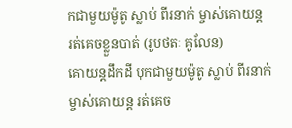កជាមួយម៉ូតូ ស្លាប់ ពីរនាក់ ម្ចាស់គោយន្ត រត់គេចខ្លួនបាត់ (រូបថតៈ គូលែន)
គោយន្តដឹកដី បុកជាមួយម៉ូតូ ស្លាប់ ពីរនាក់ ម្ចាស់គោយន្ត រត់គេច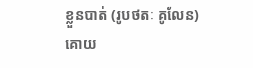ខ្លួនបាត់ (រូបថតៈ គូលែន)
គោយ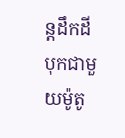ន្តដឹកដី បុកជាមួយម៉ូតូ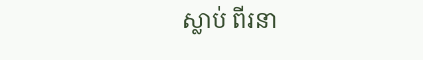ស្លាប់ ពីរនា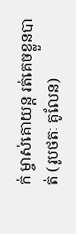ក់ ម្ចាស់គោយន្ត រត់គេចខ្លួនបាត់ (រូបថតៈ គូលែន)